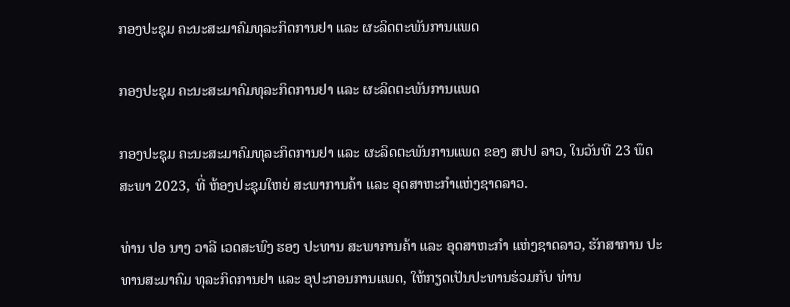ກອງປະຊຸມ ຄະນະສະມາຄົມທຸລະກິດການຢາ ແລະ ຜະລິດຕະພັນການແພດ

ກອງປະຊຸມ ຄະນະສະມາຄົມທຸລະກິດການຢາ ແລະ ຜະລິດຕະພັນການແພດ

ກອງປະຊຸມ ຄະນະສະມາຄົມທຸລະກິດການຢາ ແລະ ຜະລິດຕະພັນການແພດ ຂອງ ສປປ ລາວ, ໃນວັນທີ 23 ພຶດສະພາ 2023, ທີ່ ຫ້ອງປະຊຸມໃຫຍ່ ສະພາການຄ້າ ແລະ ອຸດສາຫະກຳແຫ່ງຊາດລາວ.

ທ່ານ ປອ ນາງ ວາລີ ເວດສະພົງ ຮອງ ປະທານ ສະພາການຄ້າ ແລະ ອຸດສາຫະກຳ ແຫ່ງຊາດລາວ, ຮັກສາການ ປະທານສະມາຄົມ ທຸລະກິດການຢາ ແລະ ອຸປະກອນການແພດ, ໃຫ້ກຽດເປັນປະທານຮ່ວມກັບ ທ່ານ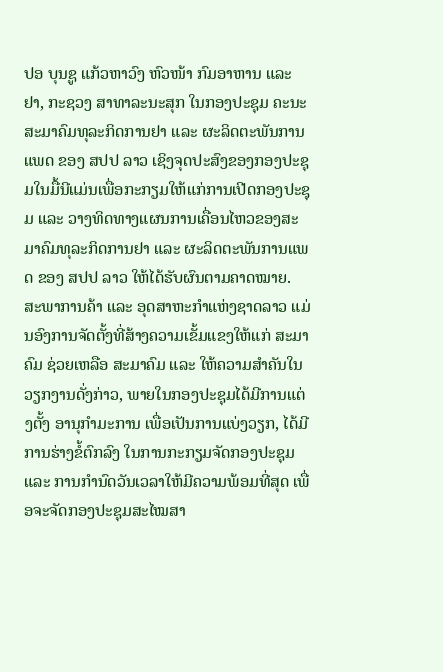ປອ ບຸນຊູ ແກ້ວຫາວົງ ຫົວໜ້າ ກົມອາຫານ ແລະ ຢາ, ກະຊວງ ສາທາລະນະສຸກ ໃນກອງປະຊຸມ ຄະນະສະມາຄົມທຸລະກິດການຢາ ແລະ ຜະລິດຕະພັນການແພດ ຂອງ ສປປ ລາວ ເຊິງຈຸດປະສົງຂອງກອງປະຊຸມໃນມື້ນີແມ່ນເພື່ອກະກຽມໃຫ້ແກ່ການເປີດກອງປະຊຸມ ແລະ ວາງທິດທາງແຜນການເຄື່ອນໄຫວຂອງສະມາຄົມທຸລະກິດການຢາ ແລະ ຜະລິດຕະພັນການແພດ ຂອງ ສປປ ລາວ ໃຫ້ໄດ້ຮັບຜົນຕາມຄາດໝາຍ.
ສະພາການຄ້າ ແລະ ອຸດສາຫະກຳແຫ່ງຊາດລາວ ແມ່ນອົງການຈັດຕັ້ງທີ່ສ້າງຄວາມເຂັ້ມແຂງໃຫ້ແກ່ ສະມາຄົມ ຊ່ວຍເຫລືອ ສະມາຄົມ ແລະ ໃຫ້ຄວາມສຳຄັນໃນວຽກງານດັ່ງກ່າວ, ພາຍໃນກອງປະຊຸມໄດ້ມີການແຕ່ງຕັ້ງ ອານຸກຳມະການ ເພື່ອເປັນການແບ່ງວຽກ, ໄດ້ມີການຮ່າງຂໍ້ຕົກລົງ ໃນການກະກຽມຈັດກອງປະຊຸມ ແລະ ການກຳນົດວັນເວລາໃຫ້ມີຄວາມພ້ອມທີ່ສຸດ ເພື່ອຈະຈັດກອງປະຊຸມສະໄໝສາ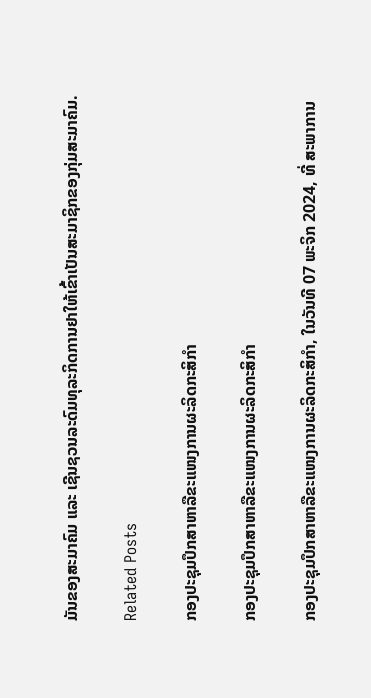ມັນຂອງສະມາຄົມ ແລະ ເຊີນຊວນລະດົມທຸລະກິດການຢາໃຫ້ເຂົ້າເປັນສະມາຊິກຂອງກຸ່ມສະມາຄົມ.

Related Posts

ກອງປະຊຸມປຶກສາຫາລືຂະແໜງການຜະລິດກະສິກໍາ

ກອງປະຊຸມປຶກສາຫາລືຂະແໜງການຜະລິດກະສິກໍາ

ກອງປະຊຸມປຶກສາຫາລືຂະແໜງການຜະລິດກະສິກໍາ, ໃນວັນທີ 07 ພະຈິກ 2024, ທີ່ ສະພາການ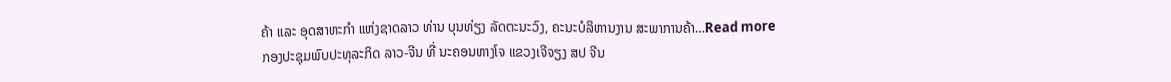ຄ້າ ແລະ ອຸດສາຫະກໍາ ແຫ່ງຊາດລາວ ທ່ານ ບຸນທ່ຽງ ລັດຕະນະວົງ, ຄະນະບໍລິຫານງານ ສະພາການຄ້າ…Read more
ກອງປະຊຸມພົບປະທຸລະກິດ ລາວ-ຈີນ ທີ່ ນະຄອນຫາງໂຈ ແຂວງເຈີຈຽງ ສປ ຈີນ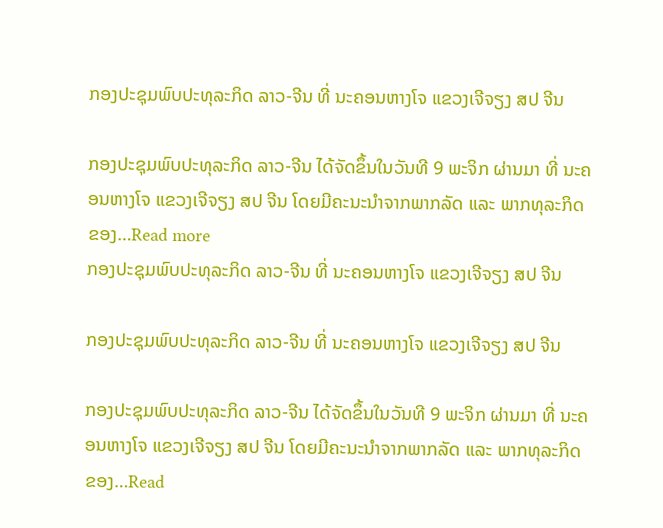ກອງປະຊຸມພົບປະທຸລະກິດ ລາວ-ຈີນ ທີ່ ນະຄອນຫາງໂຈ ແຂວງເຈີຈຽງ ສປ ຈີນ

ກອງປະຊຸມພົບປະທຸລະກິດ ລາວ-ຈີນ ໄດ້ຈັດຂຶ້ນໃນວັນທີ 9 ພະຈິກ ຜ່ານມາ ທີ່ ນະຄອນຫາງໂຈ ແຂວງເຈີຈຽງ ສປ ຈີນ ໂດຍມີຄະນະນໍາຈາກພາກລັດ ແລະ ພາກທຸລະກິດ ຂອງ…Read more
ກອງປະຊຸມພົບປະທຸລະກິດ ລາວ-ຈີນ ທີ່ ນະຄອນຫາງໂຈ ແຂວງເຈີຈຽງ ສປ ຈີນ

ກອງປະຊຸມພົບປະທຸລະກິດ ລາວ-ຈີນ ທີ່ ນະຄອນຫາງໂຈ ແຂວງເຈີຈຽງ ສປ ຈີນ

ກອງປະຊຸມພົບປະທຸລະກິດ ລາວ-ຈີນ ໄດ້ຈັດຂຶ້ນໃນວັນທີ 9 ພະຈິກ ຜ່ານມາ ທີ່ ນະຄອນຫາງໂຈ ແຂວງເຈີຈຽງ ສປ ຈີນ ໂດຍມີຄະນະນໍາຈາກພາກລັດ ແລະ ພາກທຸລະກິດ ຂອງ…Read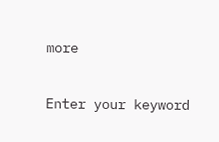more

Enter your keyword